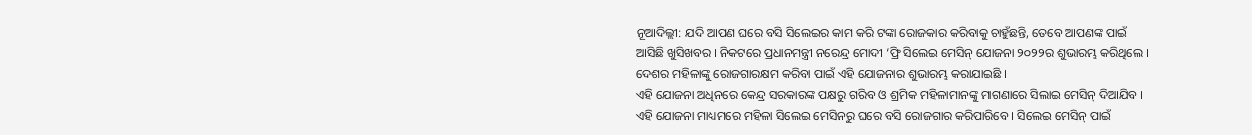ନୂଆଦିଲ୍ଲୀ: ଯଦି ଆପଣ ଘରେ ବସି ସିଲେଇର କାମ କରି ଟଙ୍କା ରୋଜକାର କରିବାକୁ ଚାହୁଁଛନ୍ତି, ତେବେ ଆପଣଙ୍କ ପାଇଁ ଆସିଛି ଖୁସିଖବର । ନିକଟରେ ପ୍ରଧାନମନ୍ତ୍ରୀ ନରେନ୍ଦ୍ର ମୋଦୀ ‘ଫ୍ରି ସିଲେଇ ମେସିନ୍ ଯୋଜନା ୨୦୨୨ର ଶୁଭାରମ୍ଭ କରିଥିଲେ । ଦେଶର ମହିଳାଙ୍କୁ ରୋଜଗାରକ୍ଷମ କରିବା ପାଇଁ ଏହି ଯୋଜନାର ଶୁଭାରମ୍ଭ କରାଯାଇଛି ।
ଏହି ଯୋଜନା ଅଧିନରେ କେନ୍ଦ୍ର ସରକାରଙ୍କ ପକ୍ଷରୁ ଗରିବ ଓ ଶ୍ରମିକ ମହିଳାମାନଙ୍କୁ ମାଗଣାରେ ସିଲାଇ ମେସିନ୍ ଦିଆଯିବ । ଏହି ଯୋଜନା ମାଧ୍ୟମରେ ମହିଳା ସିଲେଇ ମେସିନରୁ ଘରେ ବସି ରୋଜଗାର କରିପାରିବେ । ସିଲେଇ ମେସିନ୍ ପାଇଁ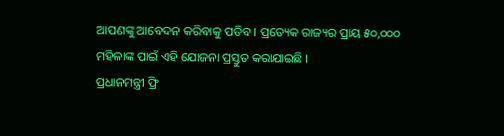ଆପଣଙ୍କୁ ଆବେଦନ କରିବାକୁ ପଡିବ । ପ୍ରତ୍ୟେକ ରାଜ୍ୟର ପ୍ରାୟ ୫୦,୦୦୦ ମହିଳାଙ୍କ ପାଇଁ ଏହି ଯୋଜନା ପ୍ରସ୍ତୁତ କରାଯାଇଛି ।
ପ୍ରଧାନମନ୍ତ୍ରୀ ଫ୍ରି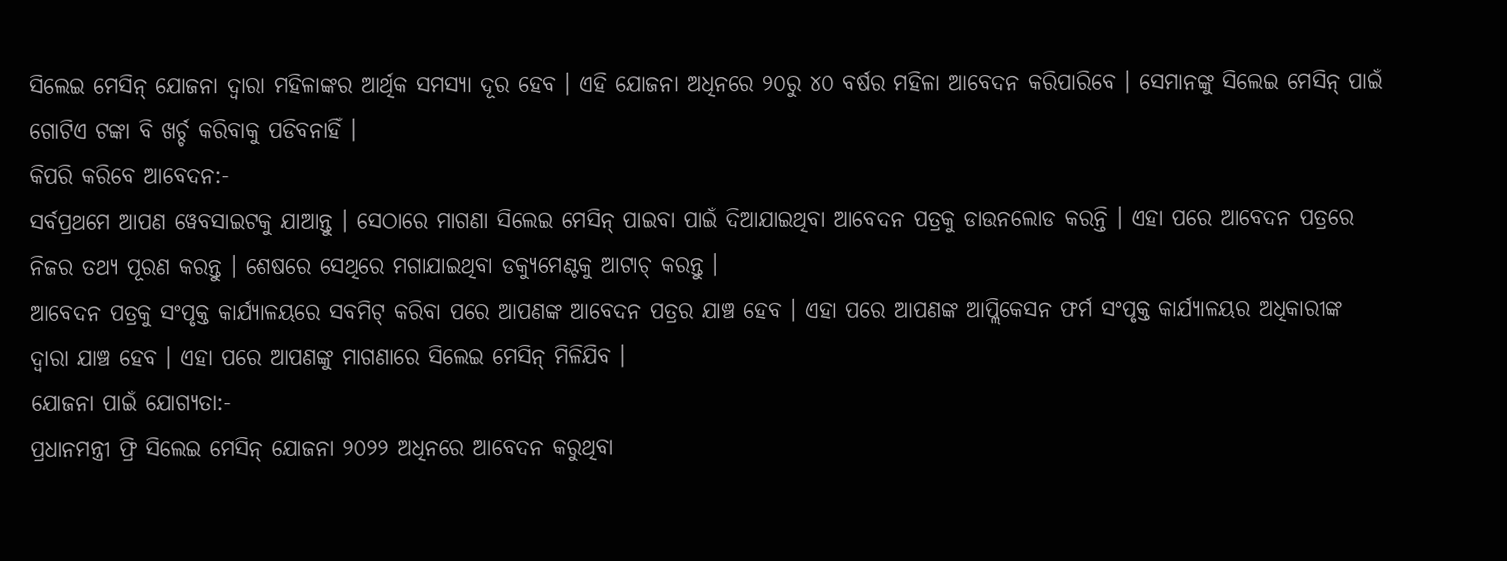ସିଲେଇ ମେସିନ୍ ଯୋଜନା ଦ୍ୱାରା ମହିଳାଙ୍କର ଆର୍ଥିକ ସମସ୍ୟା ଦୂର ହେବ । ଏହି ଯୋଜନା ଅଧିନରେ ୨୦ରୁ ୪୦ ବର୍ଷର ମହିଳା ଆବେଦନ କରିପାରିବେ । ସେମାନଙ୍କୁ ସିଲେଇ ମେସିନ୍ ପାଇଁ ଗୋଟିଏ ଟଙ୍କା ବି ଖର୍ଚ୍ଚ କରିବାକୁ ପଡିବନାହିଁ ।
କିପରି କରିବେ ଆବେଦନ:-
ସର୍ବପ୍ରଥମେ ଆପଣ ୱେବସାଇଟକୁ ଯାଆନ୍ତୁ । ସେଠାରେ ମାଗଣା ସିଲେଇ ମେସିନ୍ ପାଇବା ପାଇଁ ଦିଆଯାଇଥିବା ଆବେଦନ ପତ୍ରକୁ ଡାଉନଲୋଡ କରନ୍ତି । ଏହା ପରେ ଆବେଦନ ପତ୍ରରେ ନିଜର ତଥ୍ୟ ପୂରଣ କରନ୍ତୁ । ଶେଷରେ ସେଥିରେ ମଗାଯାଇଥିବା ଡକ୍ୟୁମେଣ୍ଟକୁ ଆଟାଚ୍ କରନ୍ତୁ ।
ଆବେଦନ ପତ୍ରକୁ ସଂପୃକ୍ତ କାର୍ଯ୍ୟାଳୟରେ ସବମିଟ୍ କରିବା ପରେ ଆପଣଙ୍କ ଆବେଦନ ପତ୍ରର ଯାଞ୍ଚ ହେବ । ଏହା ପରେ ଆପଣଙ୍କ ଆପ୍ଲିକେସନ ଫର୍ମ ସଂପୃକ୍ତ କାର୍ଯ୍ୟାଳୟର ଅଧିକାରୀଙ୍କ ଦ୍ୱାରା ଯାଞ୍ଚ ହେବ । ଏହା ପରେ ଆପଣଙ୍କୁ ମାଗଣାରେ ସିଲେଇ ମେସିନ୍ ମିଳିଯିବ ।
ଯୋଜନା ପାଇଁ ଯୋଗ୍ୟତା:-
ପ୍ରଧାନମନ୍ତ୍ରୀ ଫ୍ରି ସିଲେଇ ମେସିନ୍ ଯୋଜନା ୨୦୨୨ ଅଧିନରେ ଆବେଦନ କରୁଥିବା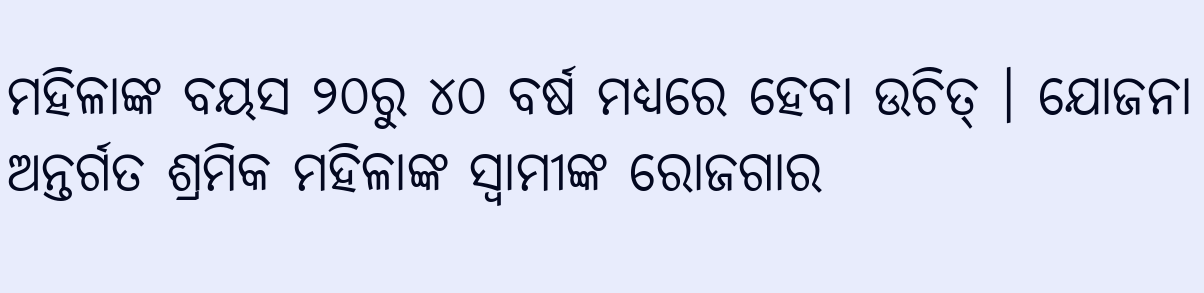ମହିଳାଙ୍କ ବୟସ ୨୦ରୁ ୪୦ ବର୍ଷ ମଧ୍ୟରେ ହେବା ଉଚିତ୍ । ଯୋଜନା ଅନ୍ତର୍ଗତ ଶ୍ରମିକ ମହିଳାଙ୍କ ସ୍ୱାମୀଙ୍କ ରୋଜଗାର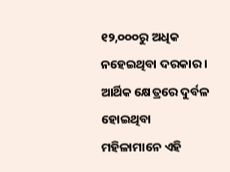୧୨,୦୦୦ରୁ ଅଧିକ ନହେଇଥିବା ଦରକାର । ଆର୍ଥିକ କ୍ଷେତ୍ରରେ ଦୁର୍ବଳ ହୋଇଥିବା ମହିଳାମାନେ ଏହି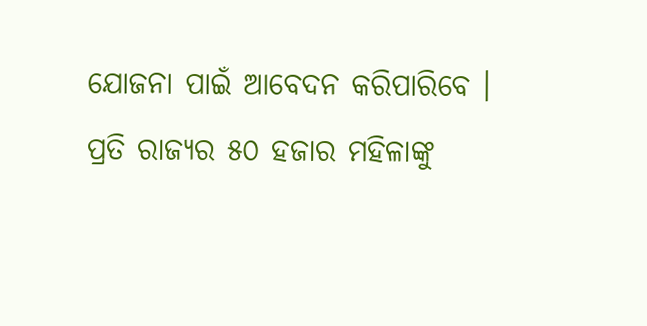ଯୋଜନା ପାଇଁ ଆବେଦନ କରିପାରିବେ । ପ୍ରତି ରାଜ୍ୟର ୫୦ ହଜାର ମହିଳାଙ୍କୁ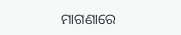ମାଗଣାରେ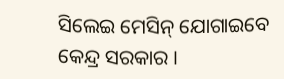ସିଲେଇ ମେସିନ୍ ଯୋଗାଇବେ କେନ୍ଦ୍ର ସରକାର ।